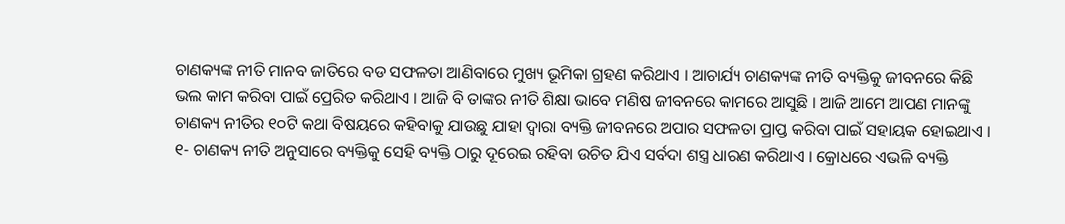ଚାଣକ୍ୟଙ୍କ ନୀତି ମାନବ ଜାତିରେ ବଡ ସଫଳତା ଆଣିବାରେ ମୁଖ୍ୟ ଭୂମିକା ଗ୍ରହଣ କରିଥାଏ । ଆଚାର୍ଯ୍ୟ ଚାଣକ୍ୟଙ୍କ ନୀତି ବ୍ୟକ୍ତିକୁ ଜୀବନରେ କିଛି ଭଲ କାମ କରିବା ପାଇଁ ପ୍ରେରିତ କରିଥାଏ । ଆଜି ବି ତାଙ୍କର ନୀତି ଶିକ୍ଷା ଭାବେ ମଣିଷ ଜୀବନରେ କାମରେ ଆସୁଛି । ଆଜି ଆମେ ଆପଣ ମାନଙ୍କୁ ଚାଣକ୍ୟ ନୀତିର ୧୦ଟି କଥା ବିଷୟରେ କହିବାକୁ ଯାଉଛୁ ଯାହା ଦ୍ଵାରା ବ୍ୟକ୍ତି ଜୀବନରେ ଅପାର ସଫଳତା ପ୍ରାପ୍ତ କରିବା ପାଇଁ ସହାୟକ ହୋଇଥାଏ ।
୧- ଚାଣକ୍ୟ ନୀତି ଅନୁସାରେ ବ୍ୟକ୍ତିକୁ ସେହି ବ୍ୟକ୍ତି ଠାରୁ ଦୂରେଇ ରହିବା ଉଚିତ ଯିଏ ସର୍ବଦା ଶସ୍ତ୍ର ଧାରଣ କରିଥାଏ । କ୍ରୋଧରେ ଏଭଳି ବ୍ୟକ୍ତି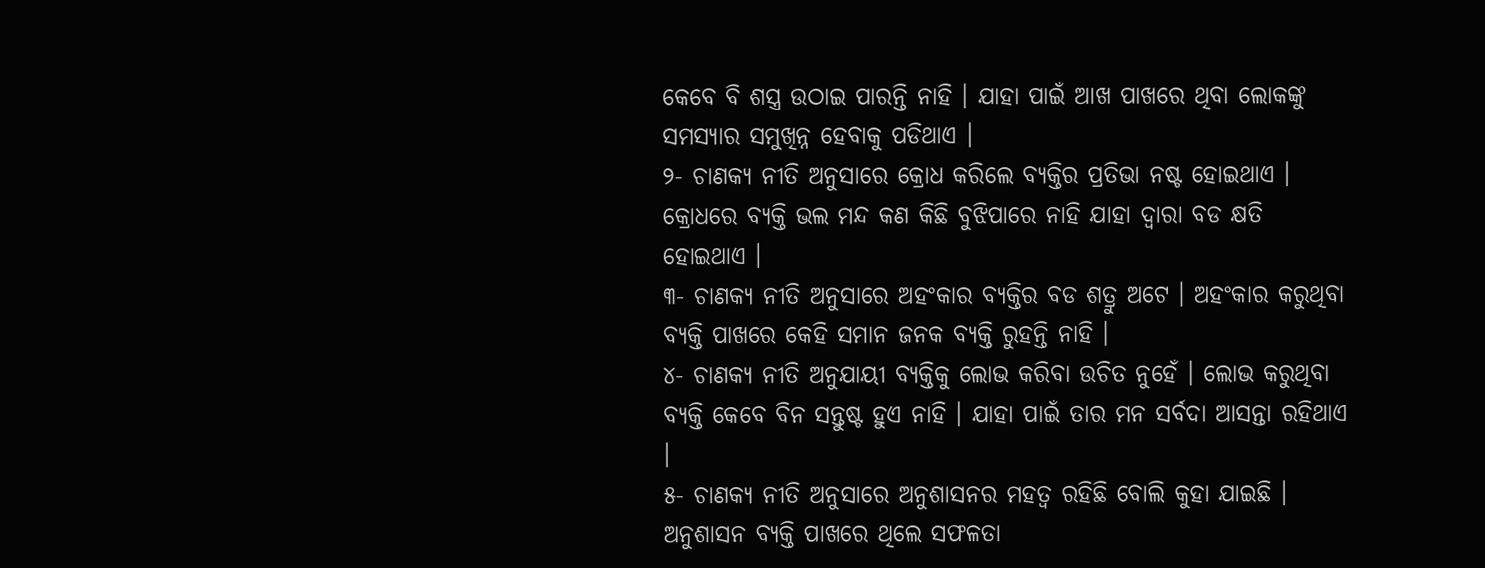କେବେ ବି ଶସ୍ତ୍ର ଉଠାଇ ପାରନ୍ତି ନାହି । ଯାହା ପାଇଁ ଆଖ ପାଖରେ ଥିବା ଲୋକଙ୍କୁ ସମସ୍ୟାର ସମୁଖିନ୍ନ ହେବାକୁ ପଡିଥାଏ ।
୨- ଚାଣକ୍ୟ ନୀତି ଅନୁସାରେ କ୍ରୋଧ କରିଲେ ବ୍ଯକ୍ତିର ପ୍ରତିଭା ନଷ୍ଟ ହୋଇଥାଏ । କ୍ରୋଧରେ ବ୍ୟକ୍ତି ଭଲ ମନ୍ଦ କଣ କିଛି ବୁଝିପାରେ ନାହି ଯାହା ଦ୍ଵାରା ବଡ କ୍ଷତି ହୋଇଥାଏ ।
୩- ଚାଣକ୍ୟ ନୀତି ଅନୁସାରେ ଅହଂକାର ବ୍ୟକ୍ତିର ବଡ ଶତ୍ରୁ ଅଟେ । ଅହଂକାର କରୁଥିବା ବ୍ୟକ୍ତି ପାଖରେ କେହି ସମାନ ଜନକ ବ୍ୟକ୍ତି ରୁହନ୍ତି ନାହି ।
୪- ଚାଣକ୍ୟ ନୀତି ଅନୁଯାୟୀ ବ୍ୟକ୍ତିକୁ ଲୋଭ କରିବା ଉଚିତ ନୁହେଁ । ଲୋଭ କରୁଥିବା ବ୍ୟକ୍ତି କେବେ ବିନ ସନ୍ତୁଷ୍ଟ ହୁଏ ନାହି । ଯାହା ପାଇଁ ତାର ମନ ସର୍ବଦା ଆସନ୍ତା ରହିଥାଏ ।
୫- ଚାଣକ୍ୟ ନୀତି ଅନୁସାରେ ଅନୁଶାସନର ମହତ୍ଵ ରହିଛି ବୋଲି କୁହା ଯାଇଛି । ଅନୁଶାସନ ବ୍ୟକ୍ତି ପାଖରେ ଥିଲେ ସଫଳତା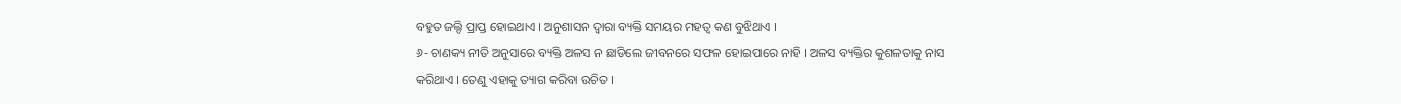ବହୁତ ଜଲ୍ଦି ପ୍ରାପ୍ତ ହୋଇଥାଏ । ଅନୁଶାସନ ଦ୍ଵାରା ବ୍ୟକ୍ତି ସମୟର ମହତ୍ଵ କଣ ବୁଝିଥାଏ ।
୬- ଚାଣକ୍ୟ ନୀତି ଅନୁସାରେ ବ୍ୟକ୍ତି ଅଳସ ନ ଛାଡିଲେ ଜୀବନରେ ସଫଳ ହୋଇପାରେ ନାହି । ଅଳସ ବ୍ୟକ୍ତିର କୁଶଳତାକୁ ନାସ କରିଥାଏ । ତେଣୁ ଏହାକୁ ତ୍ୟାଗ କରିବା ଉଚିତ ।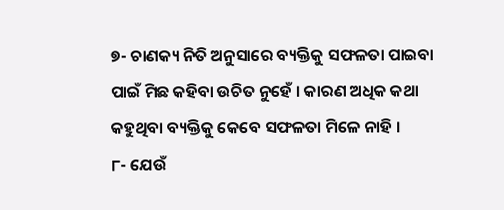୭- ଚାଣକ୍ୟ ନିତି ଅନୁସାରେ ବ୍ୟକ୍ତିକୁ ସଫଳତା ପାଇବା ପାଇଁ ମିଛ କହିବା ଉଚିତ ନୁହେଁ । କାରଣ ଅଧିକ କଥା କହୁଥିବା ବ୍ୟକ୍ତିକୁ କେବେ ସଫଳତା ମିଳେ ନାହି ।
୮- ଯେଉଁ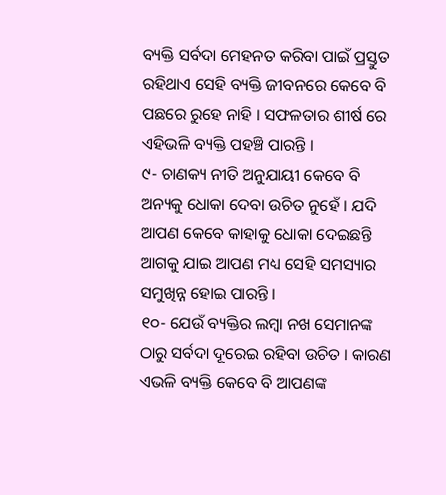ବ୍ୟକ୍ତି ସର୍ବଦା ମେହନତ କରିବା ପାଇଁ ପ୍ରସ୍ତୁତ ରହିଥାଏ ସେହି ବ୍ୟକ୍ତି ଜୀବନରେ କେବେ ବି ପଛରେ ରୁହେ ନାହି । ସଫଳତାର ଶୀର୍ଷ ରେ ଏହିଭଳି ବ୍ୟକ୍ତି ପହଞ୍ଚି ପାରନ୍ତି ।
୯- ଚାଣକ୍ୟ ନୀତି ଅନୁଯାୟୀ କେବେ ବି ଅନ୍ୟକୁ ଧୋକା ଦେବା ଉଚିତ ନୁହେଁ । ଯଦି ଆପଣ କେବେ କାହାକୁ ଧୋକା ଦେଇଛନ୍ତି ଆଗକୁ ଯାଇ ଆପଣ ମଧ୍ୟ ସେହି ସମସ୍ୟାର ସମୁଖିନ୍ନ ହୋଇ ପାରନ୍ତି ।
୧୦- ଯେଉଁ ବ୍ୟକ୍ତିର ଲମ୍ବା ନଖ ସେମାନଙ୍କ ଠାରୁ ସର୍ବଦା ଦୂରେଇ ରହିବା ଉଚିତ । କାରଣ ଏଭଳି ବ୍ୟକ୍ତି କେବେ ବି ଆପଣଙ୍କ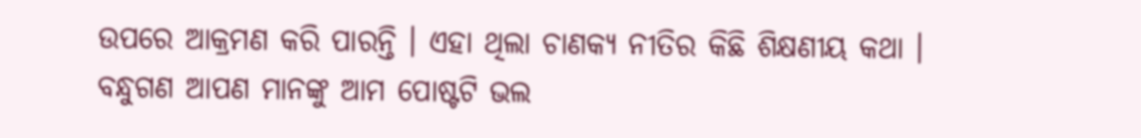ଉପରେ ଆକ୍ରମଣ କରି ପାରନ୍ତି । ଏହା ଥିଲା ଚାଣକ୍ୟ ନୀତିର କିଛି ଶିକ୍ଷଣୀୟ କଥା ।
ବନ୍ଧୁଗଣ ଆପଣ ମାନଙ୍କୁ ଆମ ପୋଷ୍ଟଟି ଭଲ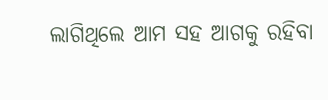ଲାଗିଥିଲେ ଆମ ସହ ଆଗକୁ ରହିବା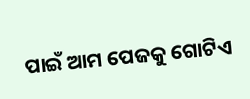ପାଇଁ ଆମ ପେଜକୁ ଗୋଟିଏ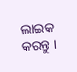ଲାଇକ କରନ୍ତୁ ।